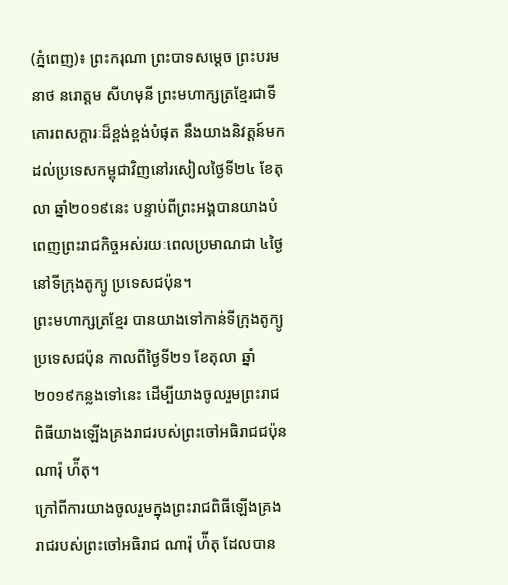(ភ្នំពេញ)៖ ព្រះករុណា ព្រះបាទសម្តេច ព្រះបរមនាថ នរោត្តម សីហមុនី ព្រះមហាក្សត្រខ្មែរជាទីគោរពសក្តារៈដ៏ខ្ពង់ខ្ពង់បំផុត នឹងយាងនិវត្តន៍មកដល់ប្រទេសកម្ពុជាវិញនៅរសៀលថ្ងៃទី២៤ ខែតុលា ឆ្នាំ២០១៩នេះ បន្ទាប់ពីព្រះអង្គបានយាងបំពេញព្រះរាជកិច្ចអស់រយៈពេលប្រមាណជា ៤ថ្ងៃនៅទីក្រុងតូក្យូ ប្រទេសជប៉ុន។
ព្រះមហាក្សត្រខ្មែរ បានយាងទៅកាន់ទីក្រុងតូក្យូ ប្រទេសជប៉ុន កាលពីថ្ងៃទី២១ ខែតុលា ឆ្នាំ២០១៩កន្លងទៅនេះ ដើម្បីយាងចូលរួមព្រះរាជពិធីយាងឡើងគ្រងរាជរបស់ព្រះចៅអធិរាជជប៉ុន ណារ៉ុ ហ៉ីតុ។
ក្រៅពីការយាងចូលរួមក្នុងព្រះរាជពិធីឡើងគ្រងរាជរបស់ព្រះចៅអធិរាជ ណារ៉ុ ហ៉ីតុ ដែលបាន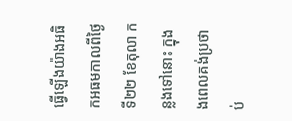ធ្វើឡើងយ៉ាងអធិកអធមកាលពីថ្ងៃទី២២ ខែតុលា កន្លងទៅនោះ ក្នុងងពេលគង់ប្រថាប់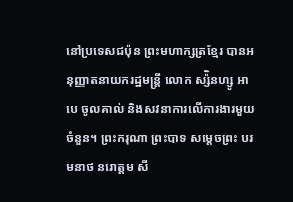នៅប្រទេសជប៉ុន ព្រះមហាក្សត្រខ្មែរ បានអនុញ្ញាតនាយករដ្ឋមន្ត្រី លោក ស្ស៉ិនហ្សូ អាបេ ចូលគាល់ និងសវនាការលើការងារមួយចំនួន។ ព្រះករុណា ព្រះបាទ សម្តេចព្រះ បរមនាថ នរោត្តម សី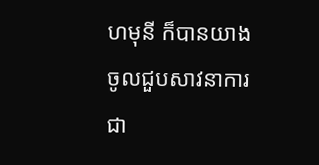ហមុនី ក៏បានយាងចូលជួបសាវនាការជា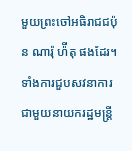មួយព្រះចៅអធិរាជជប៉ុន ណារ៉ុ ហ៉ីតុ ផងដែរ។
ទាំងការជួបសវនាការជាមួយនាយករដ្ឋមន្ត្រី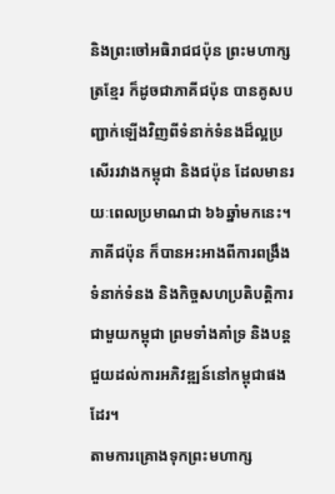និងព្រះចៅអធិរាជជប៉ុន ព្រះមហាក្សត្រខ្មែរ ក៏ដូចជាភាគីជប៉ុន បានគូសបញ្ជាក់ឡើងវិញពីទំនាក់ទំនងដ៏ល្អប្រសើររវាងកម្ពុជា និងជប៉ុន ដែលមានរយៈពេលប្រមាណជា ៦៦ឆ្នាំមកនេះ។ ភាគីជប៉ុន ក៏បានអះអាងពីការពង្រឹងទំនាក់ទំនង និងកិច្ចសហប្រតិបត្តិការជាមួយកម្ពុជា ព្រមទាំងគាំទ្រ និងបន្តជួយដល់ការអភិវឌ្ឍន៍នៅកម្ពុជាផងដែរ។
តាមការគ្រោងទុកព្រះមហាក្ស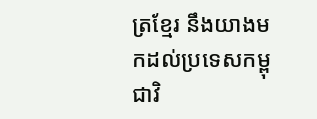ត្រខ្មែរ នឹងយាងមកដល់ប្រទេសកម្ពុជាវិ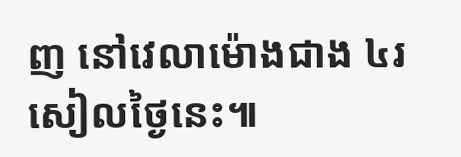ញ នៅវេលាម៉ោងជាង ៤រសៀលថ្ងៃនេះ៕